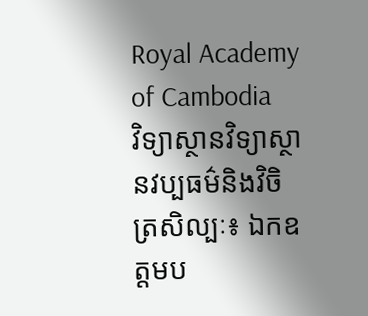Royal Academy of Cambodia
វិទ្យាស្ថានវិទ្យាស្ថានវប្បធម៌និងវិចិត្រសិល្បៈ៖ ឯកឧត្តមប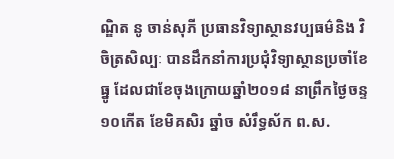ណ្ឌិត នូ ចាន់សុភី ប្រធានវិទ្យាស្ថានវប្បធម៌និង វិចិត្រសិល្បៈ បានដឹកនាំការប្រជុំវិទ្យាស្ថានប្រចាំខែធ្នូ ដែលជាខែចុងក្រោយឆ្នាំ២០១៨ នាព្រឹកថ្ងៃចន្ទ ១០កើត ខែមិគសិរ ឆ្នាំច សំរឹទ្ធស័ក ព.ស.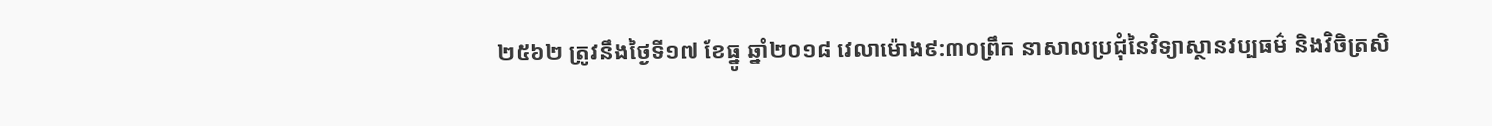២៥៦២ ត្រូវនឹងថ្ងៃទី១៧ ខែធ្នូ ឆ្នាំ២០១៨ វេលាម៉ោង៩:៣០ព្រឹក នាសាលប្រជុំនៃវិទ្យាស្ថានវប្បធម៌ និងវិចិត្រសិ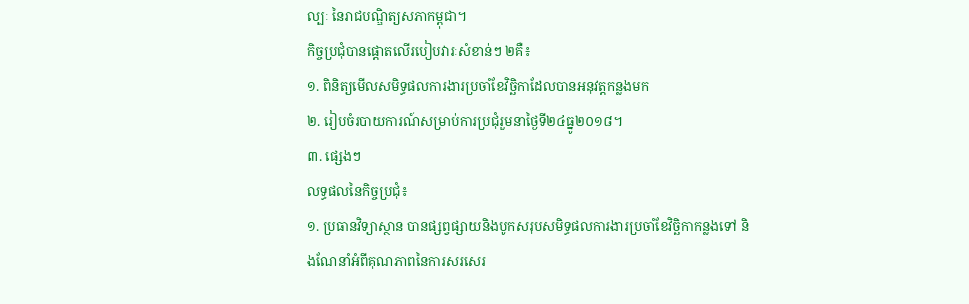ល្បៈ នៃរាជបណ្ឌិត្យសភាកម្ពុជា។
កិច្ចប្រជុំបានផ្តោតលើរបៀបវារៈសំខាន់ៗ ២គឺ៖
១. ពិនិត្យមើលសមិទ្ធផលការងារប្រចាំខែវិច្ឆិកាដែលបានអនុវត្តកន្លងមក
២. រៀបចំរបាយការណ៍សម្រាប់ការប្រជុំរួមនាថ្ងៃទី២៤ធ្នូ២០១៨។
៣. ផ្សេងៗ
លទ្ធផលនៃកិច្ចប្រជុំ៖
១. ប្រធានវិទ្យាស្ថាន បានផ្សព្វផ្សាយនិងបូកសរុបសមិទ្ធផលការងារប្រចាំខែវិច្ឆិកាកន្លងទៅ និងណែនាំអំពីគុណភាពនៃការសរសេរ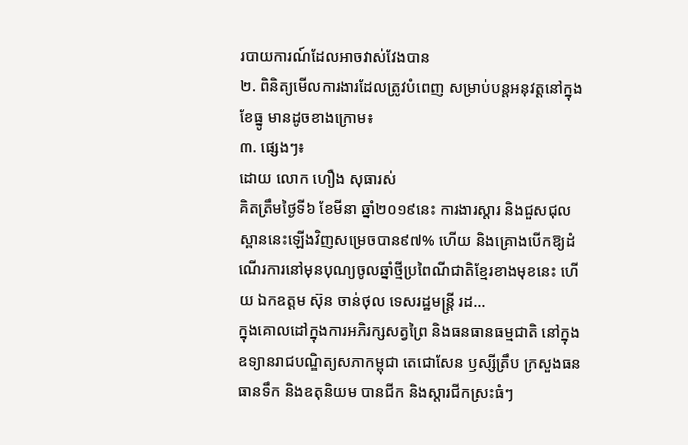របាយការណ៍ដែលអាចវាស់វែងបាន
២. ពិនិត្យមើលការងារដែលត្រូវបំពេញ សម្រាប់បន្តអនុវត្តនៅក្នុងខែធ្នូ មានដូចខាងក្រោម៖
៣. ផ្សេងៗ៖
ដោយ លោក ហឿង សុធារស់
គិតត្រឹមថ្ងៃទី៦ ខែមីនា ឆ្នាំ២០១៩នេះ ការងារស្តារ និងជួសជុលស្ពាននេះឡើងវិញសម្រេចបាន៩៧% ហើយ និងគ្រោងបើកឱ្យដំណើរការនៅមុនបុណ្យចូលឆ្នាំថ្មីប្រពៃណីជាតិខ្មែរខាងមុខនេះ ហើយ ឯកឧត្តម ស៊ុន ចាន់ថុល ទេសរដ្ឋមន្រ្តី រដ...
ក្នុងគោលដៅក្នុងការអភិរក្សសត្វព្រៃ និងធនធានធម្មជាតិ នៅក្នុងឧទ្យានរាជបណ្ឌិត្យសភាកម្ពុជា តេជោសែន ឫស្សីត្រឹប ក្រសួងធនធានទឹក និងឧតុនិយម បានជីក និងស្តារជីកស្រះធំៗ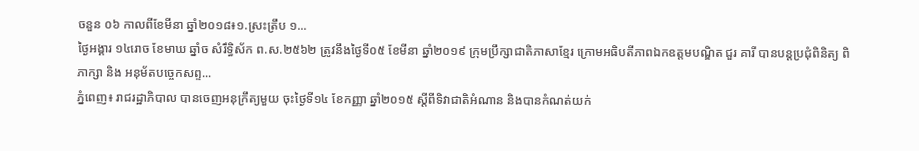ចនួន ០៦ កាលពីខែមីនា ឆ្នាំ២០១៨៖១.ស្រះត្រឹប ១...
ថ្ងៃអង្គារ ១៤រោច ខែមាឃ ឆ្នាំច សំរឹទ្ធិស័ក ព.ស.២៥៦២ ត្រូវនឹងថ្ងៃទី០៥ ខែមីនា ឆ្នាំ២០១៩ ក្រុមប្រឹក្សាជាតិភាសាខ្មែរ ក្រោមអធិបតីភាពឯកឧត្តមបណ្ឌិត ជួរ គារី បានបន្តប្រជុំពិនិត្យ ពិភាក្សា និង អនុម័តបច្ចេកសព្ទ...
ភ្នំពេញ៖ រាជរដ្ឋាភិបាល បានចេញអនុក្រឹត្យមួយ ចុះថ្ងៃទី១៤ ខែកញ្ញា ឆ្នាំ២០១៥ ស្តីពីទិវាជាតិអំណាន និងបានកំណត់យក់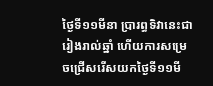ថ្ងៃទី១១មីនា ប្រារព្ធទិវានេះជារៀងរាល់ឆ្នាំ ហើយការសម្រេចជ្រើសរើសយកថ្ងៃទី១១មី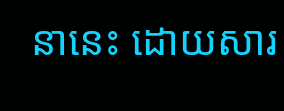នានេះ ដោយសារ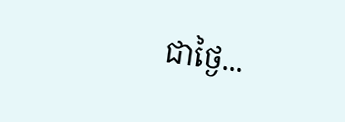ជាថ្ងៃ...